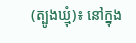(ត្បូងឃ្មុំ)៖ នៅក្នុង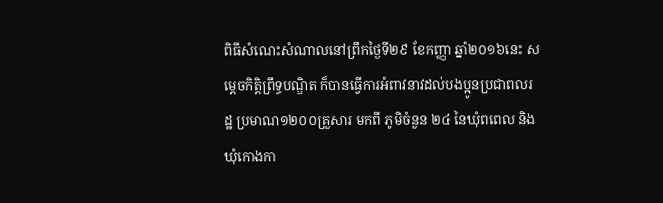ពិធីសំណេះសំណាលនៅព្រឹកថ្ងៃទី២៩ ខែកញ្ញា ឆ្នាំ២០១៦នេះ សម្តេចកិត្តិព្រឹទ្ធបណ្ឌិត ក៏បានធ្វើការអំពាវនាវដល់បងប្អូនប្រជាពលរដ្ឋ ប្រមាណ១២០០គ្រួសារ មកពី ភូមិចំនួន ២៤ នៃឃុំពពេល និងឃុំកោងកា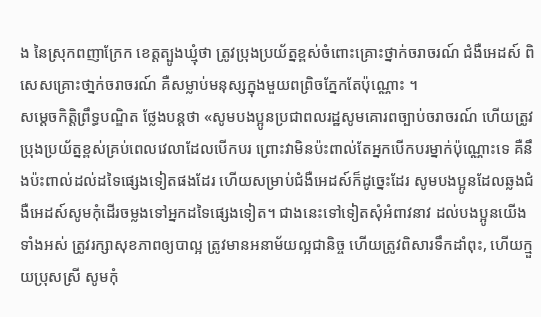ង នៃស្រុកពញាក្រែក ខេត្តត្បូងឃ្មុំថា ត្រូវប្រុងប្រយ័ត្នខ្ពស់ចំពោះគ្រោះថ្នាក់ចរាចរណ៍ ជំងឺអេដស៍ ពិសេសគ្រោះថា្នក់ចរាចរណ៍ គឺសម្លាប់មនុស្សក្នុងមួយពព្រិចភ្នែកតែប៉ុណ្ណោះ ។
សម្ដេចកិត្ដិព្រឹទ្ធបណ្ឌិត ថ្លែងបន្ដថា «សូមបងប្អូនប្រជាពលរដ្ឋសូមគោរពច្បាប់ចរាចរណ៍ ហើយត្រូវប្រុងប្រយ័ត្នខ្ពស់គ្រប់ពេលវេលាដែលបើកបរ ព្រោះវាមិនប៉ះពាល់តែអ្នកបើកបរម្នាក់ប៉ុណ្ណោះទេ គឺនឹងប៉ះពាល់ដល់ដទៃផ្សេងទៀតផងដែរ ហើយសម្រាប់ជំងឺអេដស៍ក៏ដូច្នេះដែរ សូមបងប្អូនដែលឆ្លងជំងឺអេដស៍សូមកុំដើរចម្លងទៅអ្នកដទៃផ្សេងទៀត។ ជាងនេះទៅទៀតសុំអំពាវនាវ ដល់បងប្អូនយើងទាំងអស់ ត្រូវរក្សាសុខភាពឲ្យបាល្អ ត្រូវមានអនាម័យល្អជានិច្ច ហើយត្រូវពិសារទឹកដាំពុះ, ហើយក្មួយប្រុសស្រី សូមកុំ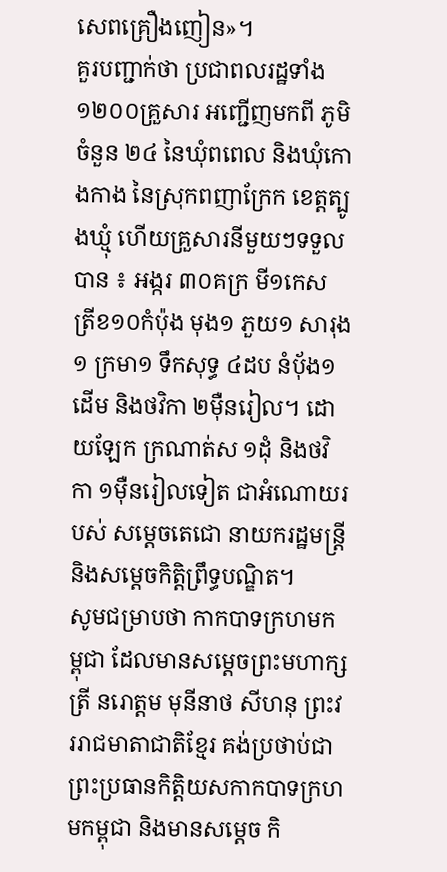សេពគ្រឿងញៀន»។
គួរបញ្ជាក់ថា ប្រជាពលរដ្ឋទាំង១២០០គ្រួសារ អញ្ជើញមកពី ភូមិចំនួន ២៤ នៃឃុំពពេល និងឃុំកោងកាង នៃស្រុកពញាក្រែក ខេត្តត្បូងឃ្មុំ ហើយគ្រួសារនីមួយៗទទួលបាន ៖ អង្ករ ៣០គក្រ មី១កេស ត្រីខ១០កំប៉ុង មុង១ ភួយ១ សារុង១ ក្រមា១ ទឹកសុទ្ធ ៤ដប នំបុ័ង១ដើម និងថវិកា ២មុឺនរៀល។ ដោយឡែក ក្រណាត់ស ១ដុំ និងថវិកា ១មុឺនរៀលទៀត ជាអំណោយរបស់ សម្តេចតេជោ នាយករដ្ឋមន្ត្រី និងសម្តេចកិត្តិព្រឹទ្ធបណ្ឌិត។
សូមជម្រាបថា កាកបាទក្រហមកម្ពុជា ដែលមានសម្ដេចព្រះមហាក្សត្រី នរោត្តម មុនីនាថ សីហនុ ព្រះវររាជមាតាជាតិខ្មែរ គង់ប្រថាប់ជាព្រះប្រធានកិត្តិយសកាកបាទក្រហមកម្ពុជា និងមានសម្ដេច កិ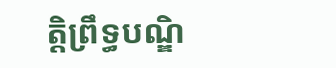ត្តិព្រឹទ្ធបណ្ឌិ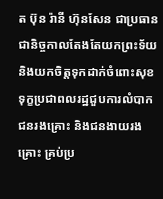ត ប៊ុន រ៉ានី ហ៊ុនសែន ជាប្រធាន ជានិច្ចកាលតែងតែយកព្រះទ័យ និងយកចិត្តទុកដាក់ចំពោះសុខទុក្ខប្រជាពលរដ្ឋជួបការលំបាក ជនរងគ្រោះ និងជនងាយរងគ្រោះ គ្រប់ប្រ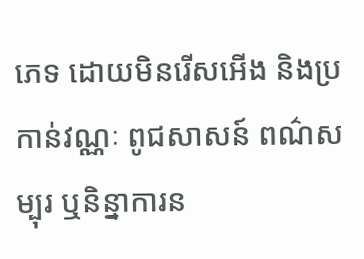ភេទ ដោយមិនរើសអើង និងប្រកាន់វណ្ណៈ ពូជសាសន៍ ពណ៌សម្បុរ ឬនិន្នាការន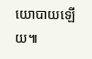យោបាយឡើយ៕